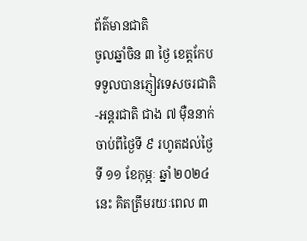ព័ត៌មានជាតិ
ចូលឆ្នាំចិន ៣ ថ្ងៃ ខេត្តកែប ទទួលបានភ្ញៀវទេសចរជាតិ-អន្តរជាតិ ជាង ៧ ម៉ឺននាក់
ចាប់ពីថ្ងៃទី ៩ រហូតដល់ថ្ងៃទី ១១ ខែកុម្ភៈ ឆ្នាំ ២០២៤ នេះ គិតត្រឹមរយៈពេល ៣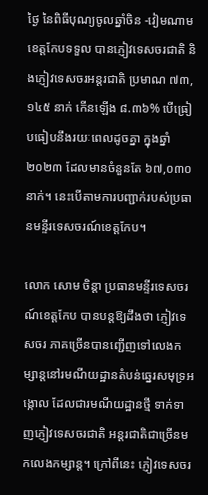ថ្ងៃ នៃពិធីបុណ្យចូលឆ្នាំចិន -វៀមណាម ខេត្តកែបទទួល បានភ្ញៀវទេសចរជាតិ និងភ្ញៀវទេសចរអន្តរជាតិ ប្រមាណ ៧៣,១៤៥ នាក់ កើនឡើង ៨.៣៦% បើធ្រៀបធៀបនឹងរយៈពេលដូចគ្នា ក្នុងឆ្នាំ ២០២៣ ដែលមានចំនួនតែ ៦៧,០៣០ នាក់។ នេះបើតាមការបញ្ជាក់របស់ប្រធានមន្ទីរទេសចរណ៍ខេត្តកែប។

លោក សោម ចិន្តា ប្រធានមន្ទីរទេសចរណ៍ខេត្តកែប បានបន្តឱ្យដឹងថា ភ្ញៀវទេសចរ ភាគច្រើនបានញ្ជើញទៅលេងកម្សាន្តនៅរមណីយដ្ឋានតំបន់ឆ្នេរសមុទ្រអង្កោល ដែលជារមណីយដ្ឋានថ្មី ទាក់ទាញភ្ញៀវទេសចរជាតិ អន្តរជាតិជាច្រើនមកលេងកម្សាន្ត។ ក្រៅពីនេះ ភ្ញៀវទេសចរ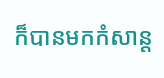ក៏បានមកកំសាន្ត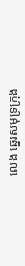លេង ឆ្នេរសមុទ្រក្រុង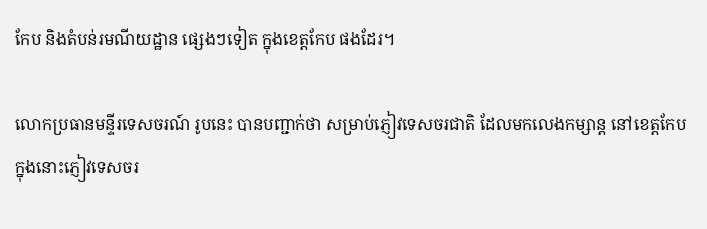កែប និងតំបន់រមណីយដ្ឋាន ផ្សេងៗទៀត ក្នុងខេត្តកែប ផងដែរ។

លោកប្រធានមន្ទីរទេសចរណ៍ រូបនេះ បានបញ្ជាក់ថា សម្រាប់ភ្ញៀវទេសចរជាតិ ដែលមកលេងកម្សាន្ត នៅខេត្តកែប ក្នុងនោះភ្ញៀវទេសចរ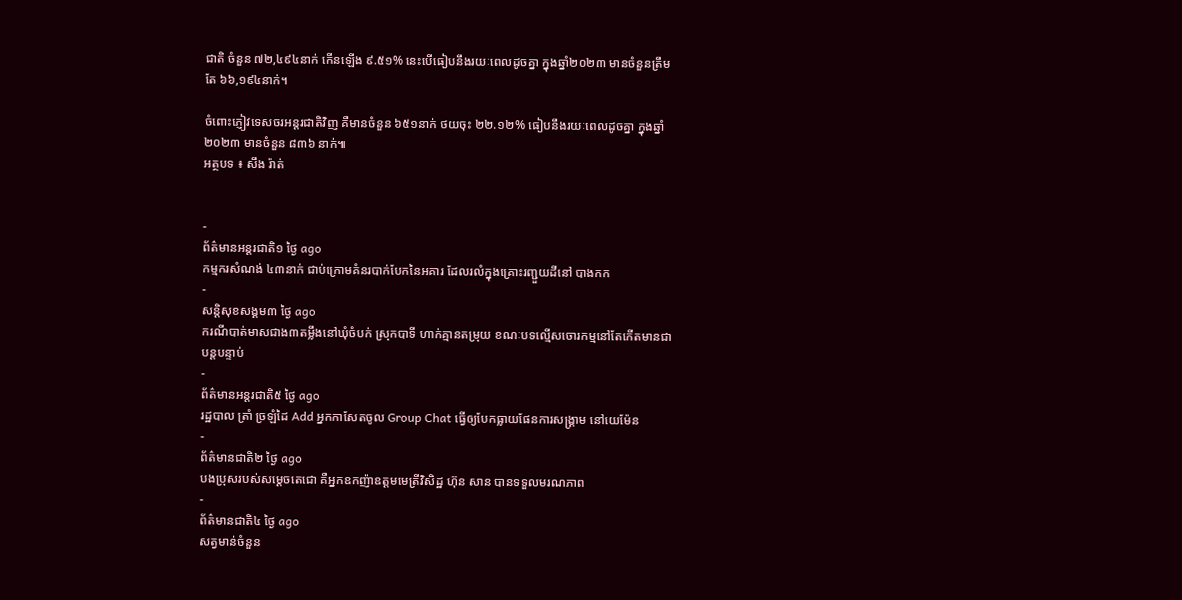ជាតិ ចំនួន ៧២,៤៩៤នាក់ កើនឡើង ៩.៥១% នេះបើធៀបនឹងរយៈពេលដូចគ្នា ក្នុងឆ្នាំ២០២៣ មានចំនួនត្រឹមតែ ៦៦,១៩៤នាក់។

ចំពោះភ្ញៀវទេសចរអន្តរជាតិវិញ គឺមានចំនួន ៦៥១នាក់ ថយចុះ ២២.១២% ធៀបនឹងរយៈពេលដូចគ្នា ក្នុងឆ្នាំ២០២៣ មានចំនួន ៨៣៦ នាក់៕
អត្ថបទ ៖ សឹង រ៉ាត់


-
ព័ត៌មានអន្ដរជាតិ១ ថ្ងៃ ago
កម្មករសំណង់ ៤៣នាក់ ជាប់ក្រោមគំនរបាក់បែកនៃអគារ ដែលរលំក្នុងគ្រោះរញ្ជួយដីនៅ បាងកក
-
សន្តិសុខសង្គម៣ ថ្ងៃ ago
ករណីបាត់មាសជាង៣តម្លឹងនៅឃុំចំបក់ ស្រុកបាទី ហាក់គ្មានតម្រុយ ខណៈបទល្មើសចោរកម្មនៅតែកើតមានជាបន្តបន្ទាប់
-
ព័ត៌មានអន្ដរជាតិ៥ ថ្ងៃ ago
រដ្ឋបាល ត្រាំ ច្រឡំដៃ Add អ្នកកាសែតចូល Group Chat ធ្វើឲ្យបែកធ្លាយផែនការសង្គ្រាម នៅយេម៉ែន
-
ព័ត៌មានជាតិ២ ថ្ងៃ ago
បងប្រុសរបស់សម្ដេចតេជោ គឺអ្នកឧកញ៉ាឧត្តមមេត្រីវិសិដ្ឋ ហ៊ុន សាន បានទទួលមរណភាព
-
ព័ត៌មានជាតិ៤ ថ្ងៃ ago
សត្វមាន់ចំនួន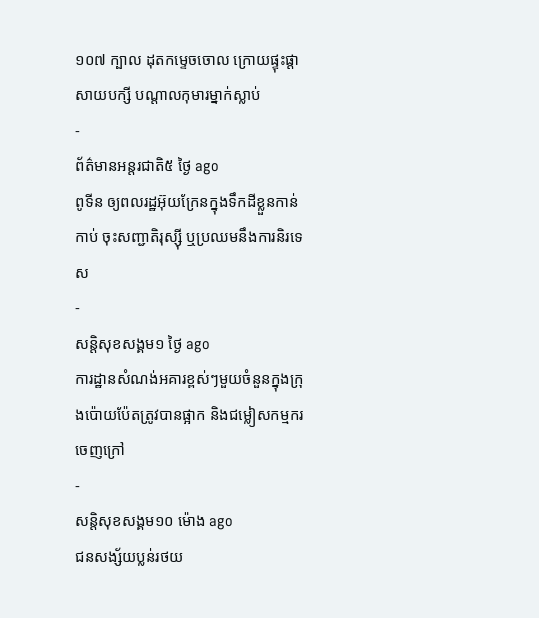១០៧ ក្បាល ដុតកម្ទេចចោល ក្រោយផ្ទុះផ្ដាសាយបក្សី បណ្តាលកុមារម្នាក់ស្លាប់
-
ព័ត៌មានអន្ដរជាតិ៥ ថ្ងៃ ago
ពូទីន ឲ្យពលរដ្ឋអ៊ុយក្រែនក្នុងទឹកដីខ្លួនកាន់កាប់ ចុះសញ្ជាតិរុស្ស៊ី ឬប្រឈមនឹងការនិរទេស
-
សន្តិសុខសង្គម១ ថ្ងៃ ago
ការដ្ឋានសំណង់អគារខ្ពស់ៗមួយចំនួនក្នុងក្រុងប៉ោយប៉ែតត្រូវបានផ្អាក និងជម្លៀសកម្មករចេញក្រៅ
-
សន្តិសុខសង្គម១០ ម៉ោង ago
ជនសង្ស័យប្លន់រថយ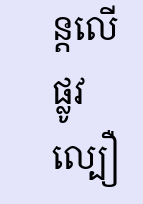ន្តលើផ្លូវល្បឿ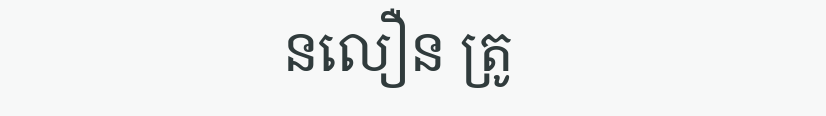នលឿន ត្រូ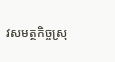វសមត្ថកិច្ចស្រុ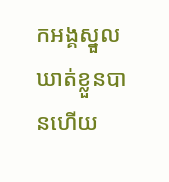កអង្គស្នួលឃាត់ខ្លួនបានហើយ